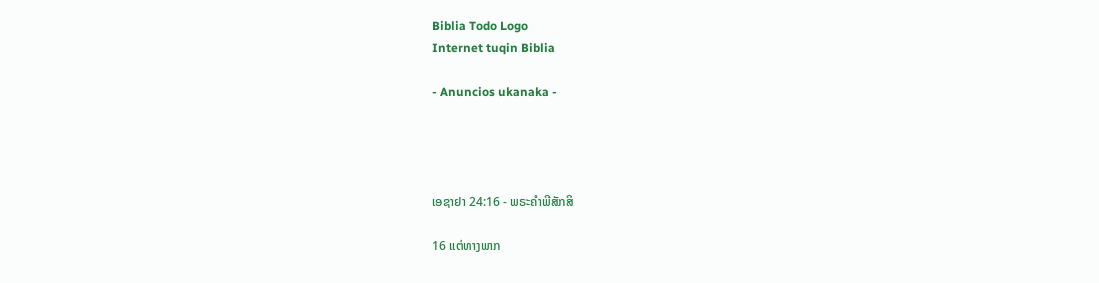Biblia Todo Logo
Internet tuqin Biblia

- Anuncios ukanaka -




ເອຊາຢາ 24:16 - ພຣະຄຳພີສັກສິ

16 ແຕ່ທາງພາກ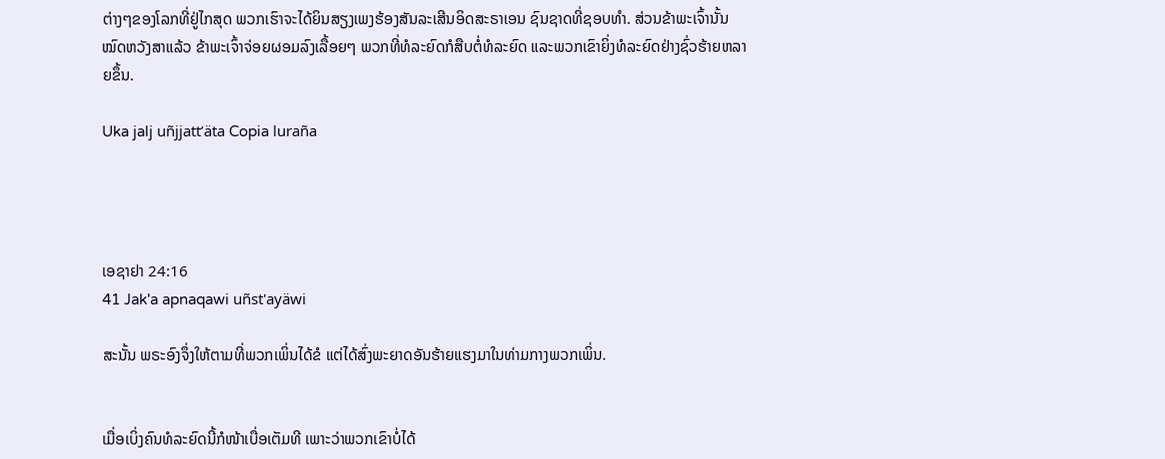ຕ່າງໆຂອງໂລກທີ່ຢູ່ໄກສຸດ ພວກເຮົາຈະໄດ້ຍິນສຽງເພງຮ້ອງສັນລະເສີນອິດສະຣາເອນ ຊົນຊາດທີ່ຊອບທຳ. ສ່ວນຂ້າພະເຈົ້ານັ້ນໝົດຫວັງສາແລ້ວ ຂ້າພະເຈົ້າຈ່ອຍຜອມລົງເລື້ອຍໆ ພວກທີ່ທໍລະຍົດກໍສືບຕໍ່ທໍລະຍົດ ແລະພວກເຂົາຍິ່ງທໍລະຍົດຢ່າງຊົ່ວຮ້າຍຫລາຍຂຶ້ນ.

Uka jalj uñjjattʼäta Copia luraña




ເອຊາຢາ 24:16
41 Jak'a apnaqawi uñst'ayäwi

ສະນັ້ນ ພຣະອົງຈຶ່ງໃຫ້ຕາມທີ່ພວກເພິ່ນໄດ້ຂໍ ແຕ່ໄດ້ສົ່ງພະຍາດອັນຮ້າຍແຮງມາໃນທ່າມກາງພວກເພິ່ນ.


ເມື່ອເບິ່ງຄົນທໍລະຍົດນີ້ກໍໜ້າເບື່ອເຕັມທີ ເພາະວ່າພວກເຂົາບໍ່ໄດ້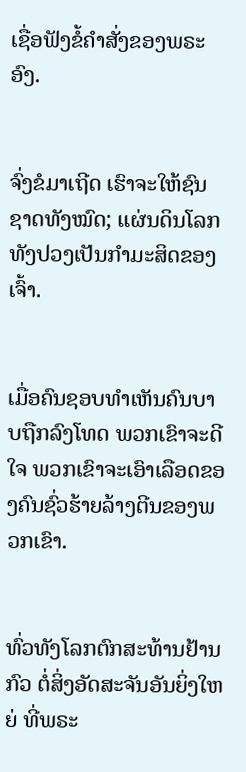ເຊື່ອຟັງຂໍ້ຄຳສັ່ງຂອງພຣະອົງ.


ຈົ່ງຂໍມາເຖີດ ເຮົາຈະໃຫ້ຊົນຊາດທັງໝົດ; ແຜ່ນດິນໂລກທັງປວງເປັນກຳມະສິດຂອງເຈົ້າ.


ເມື່ອຄົນຊອບທຳເຫັນຄົນບາບຖືກລົງໂທດ ພວກເຂົາຈະດີໃຈ ພວກເຂົາຈະເອົາເລືອດຂອງຄົນຊົ່ວຮ້າຍລ້າງຕີນຂອງພວກເຂົາ.


ທົ່ວທັງໂລກຕົກສະທ້ານຢ້ານກົວ ຕໍ່ສິ່ງອັດສະຈັນອັນຍິ່ງໃຫຍ່ ທີ່ພຣະ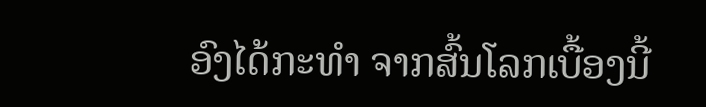ອົງໄດ້ກະທຳ ຈາກສົ້ນໂລກເບື້ອງນີ້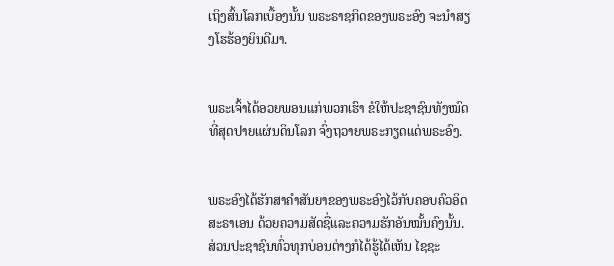ເຖິງສົ້ນໂລກເບື້ອງນັ້ນ ພຣະຣາຊກິດຂອງພຣະອົງ ຈະນຳສຽງໂຮຮ້ອງຍິນດີມາ.


ພຣະເຈົ້າໄດ້ອວຍພອນແກ່ພວກເຮົາ ຂໍໃຫ້ປະຊາຊົນທັງໝົດທີ່ສຸດປາຍແຜ່ນດິນໂລກ ຈົ່ງຖວາຍພຣະກຽດແດ່ພຣະອົງ.


ພຣະອົງໄດ້ຮັກສາຄຳສັນຍາຂອງພຣະອົງໄວ້ກັບຄອບຄົວອິດສະຣາເອນ ດ້ວຍຄວາມສັດຊື່ແລະຄວາມຮັກອັນໝັ້ນຄົງນັ້ນ. ສ່ວນປະຊາຊົນທົ່ວທຸກບ່ອນຕ່າງກໍໄດ້ຮູ້ໄດ້ເຫັນ ໄຊຊະ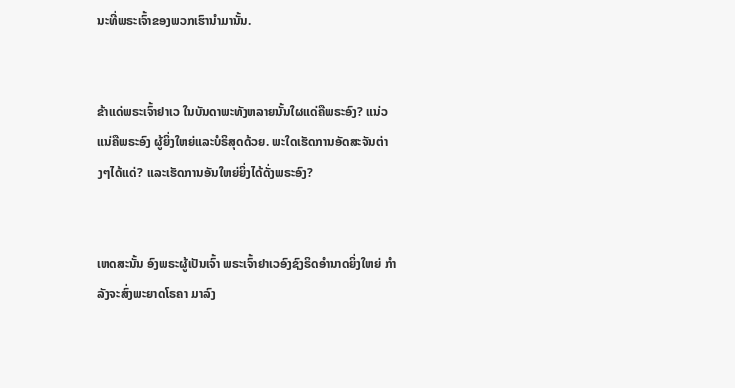ນະທີ່ພຣະເຈົ້າຂອງພວກເຮົານຳມານັ້ນ.


ຂ້າແດ່ພຣະເຈົ້າຢາເວ ໃນບັນດາພະທັງຫລາຍນັ້ນໃຜແດ່ຄືພຣະອົງ? ແນ່ວແນ່ຄືພຣະອົງ ຜູ້ຍິ່ງໃຫຍ່ແລະບໍຣິສຸດດ້ວຍ. ພະໃດເຮັດການອັດສະຈັນຕ່າງໆໄດ້ແດ່? ແລະເຮັດການອັນໃຫຍ່ຍິ່ງໄດ້ດັ່ງພຣະອົງ?


ເຫດສະນັ້ນ ອົງພຣະຜູ້ເປັນເຈົ້າ ພຣະເຈົ້າຢາເວອົງຊົງຣິດອຳນາດຍິ່ງໃຫຍ່ ກຳລັງຈະສົ່ງພະຍາດໂຣຄາ ມາລົງ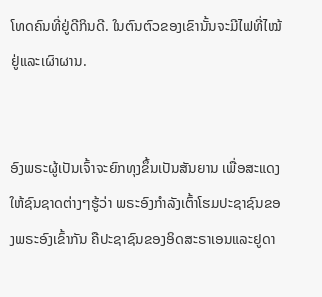ໂທດຄົນທີ່ຢູ່ດີກິນດີ. ໃນຕົນຕົວຂອງເຂົານັ້ນຈະມີໄຟທີ່ໄໝ້ຢູ່ແລະເຜົາຜານ.


ອົງພຣະຜູ້ເປັນເຈົ້າຈະຍົກທຸງຂຶ້ນເປັນສັນຍານ ເພື່ອສະແດງໃຫ້ຊົນຊາດຕ່າງໆຮູ້ວ່າ ພຣະອົງກຳລັງເຕົ້າໂຮມປະຊາຊົນຂອງພຣະອົງເຂົ້າກັນ ຄືປະຊາຊົນຂອງອິດສະຣາເອນແລະຢູດາ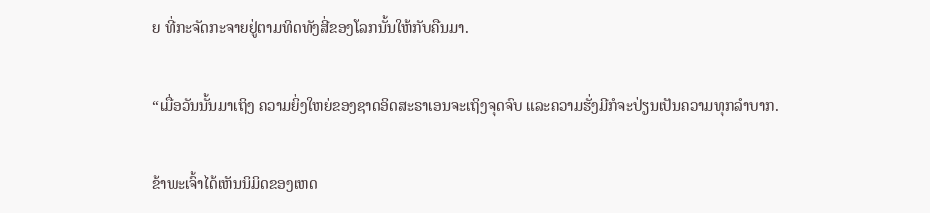ຍ ທີ່ກະຈັດກະຈາຍຢູ່ຕາມທິດທັງສີ່ຂອງໂລກນັ້ນໃຫ້ກັບຄືນມາ.


“ເມື່ອວັນນັ້ນມາເຖິງ ຄວາມຍິ່ງໃຫຍ່ຂອງຊາດອິດສະຣາເອນຈະເຖິງຈຸດຈົບ ແລະຄວາມຮັ່ງມີກໍຈະປ່ຽນເປັນຄວາມທຸກລຳບາກ.


ຂ້າພະເຈົ້າໄດ້ເຫັນນິມິດຂອງເຫດ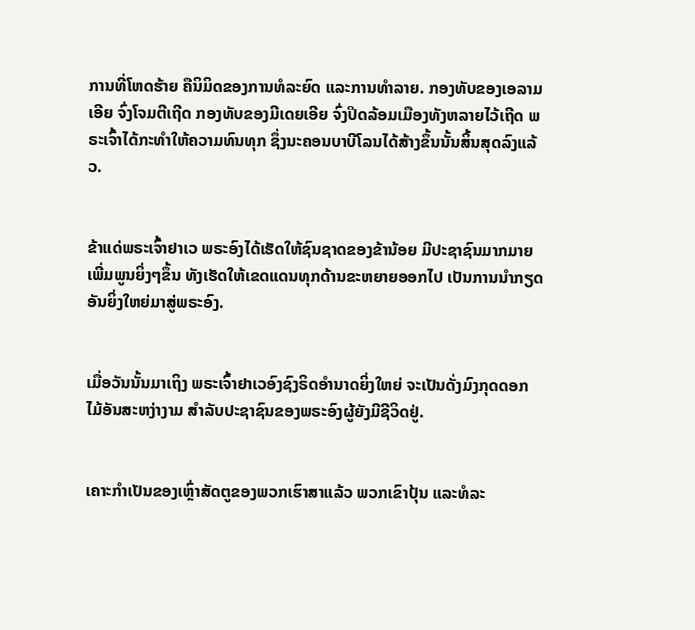ການທີ່ໂຫດຮ້າຍ ຄືນິມິດຂອງການທໍລະຍົດ ແລະການທຳລາຍ. ກອງທັບຂອງເອລາມເອີຍ ຈົ່ງໂຈມຕີເຖີດ ກອງທັບຂອງມີເດຍເອີຍ ຈົ່ງປິດລ້ອມເມືອງທັງຫລາຍໄວ້ເຖີດ ພຣະເຈົ້າໄດ້ກະທຳໃຫ້ຄວາມທົນທຸກ ຊຶ່ງນະຄອນບາບີໂລນໄດ້ສ້າງຂຶ້ນນັ້ນສິ້ນສຸດລົງແລ້ວ.


ຂ້າແດ່ພຣະເຈົ້າຢາເວ ພຣະອົງໄດ້ເຮັດໃຫ້ຊົນຊາດຂອງຂ້ານ້ອຍ ມີປະຊາຊົນມາກມາຍເພີ່ມພູນຍິ່ງໆຂຶ້ນ ທັງເຮັດໃຫ້ເຂດແດນທຸກດ້ານຂະຫຍາຍອອກໄປ ເປັນການນຳກຽດອັນຍິ່ງໃຫຍ່ມາສູ່ພຣະອົງ.


ເມື່ອວັນນັ້ນມາເຖິງ ພຣະເຈົ້າຢາເວອົງຊົງຣິດອຳນາດຍິ່ງໃຫຍ່ ຈະເປັນດັ່ງມົງກຸດດອກໄມ້ອັນສະຫງ່າງາມ ສຳລັບປະຊາຊົນຂອງພຣະອົງຜູ້ຍັງມີຊີວິດຢູ່.


ເຄາະກຳເປັນຂອງເຫຼົ່າສັດຕູຂອງພວກເຮົາສາແລ້ວ ພວກເຂົາປຸ້ນ ແລະທໍລະ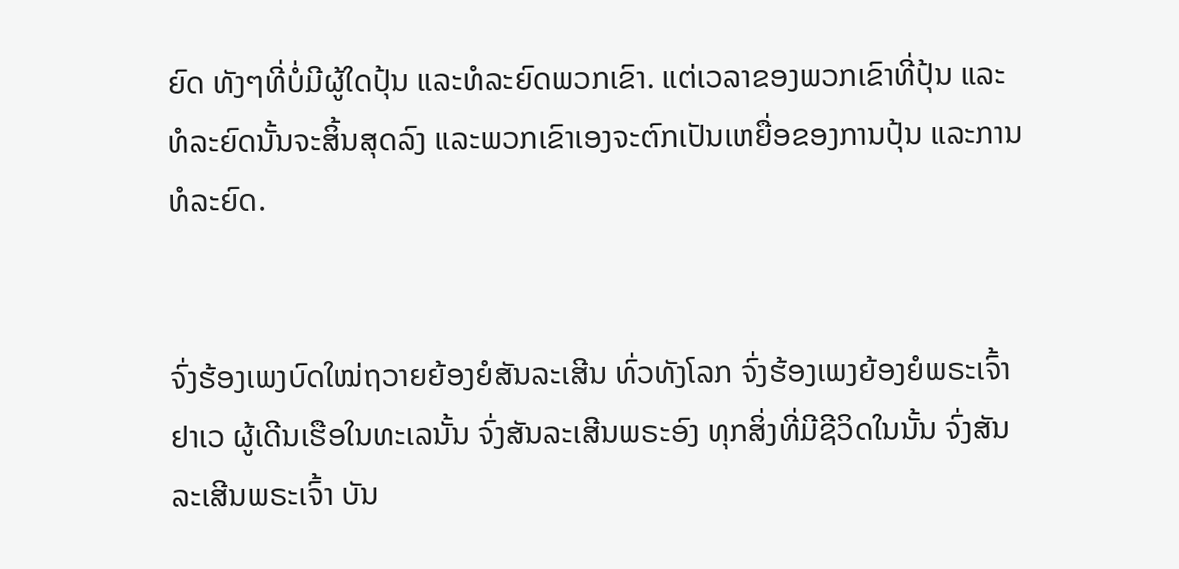ຍົດ ທັງໆທີ່ບໍ່ມີຜູ້ໃດປຸ້ນ ແລະທໍລະຍົດພວກເຂົາ. ແຕ່ເວລາຂອງພວກເຂົາທີ່ປຸ້ນ ແລະທໍລະຍົດນັ້ນຈະສິ້ນສຸດລົງ ແລະພວກເຂົາເອງຈະຕົກເປັນເຫຍື່ອຂອງການປຸ້ນ ແລະການທໍລະຍົດ.


ຈົ່ງຮ້ອງເພງບົດໃໝ່ຖວາຍຍ້ອງຍໍສັນລະເສີນ ທົ່ວທັງໂລກ ຈົ່ງຮ້ອງເພງຍ້ອງຍໍພຣະເຈົ້າຢາເວ ຜູ້ເດີນເຮືອໃນທະເລນັ້ນ ຈົ່ງສັນລະເສີນພຣະອົງ ທຸກສິ່ງທີ່ມີຊີວິດໃນນັ້ນ ຈົ່ງສັນລະເສີນພຣະເຈົ້າ ບັນ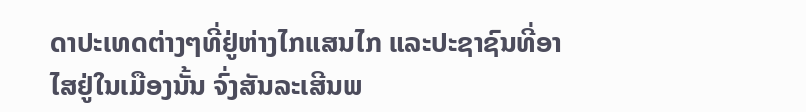ດາປະເທດຕ່າງໆທີ່ຢູ່ຫ່າງໄກແສນໄກ ແລະປະຊາຊົນທີ່ອາໄສຢູ່ໃນເມືອງນັ້ນ ຈົ່ງສັນລະເສີນພ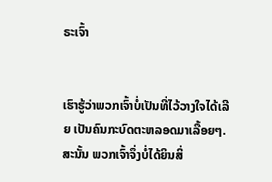ຣະເຈົ້າ


ເຮົາຮູ້ວ່າພວກເຈົ້າບໍ່ເປັນທີ່ໄວ້ວາງໃຈໄດ້ເລີຍ ເປັນຄົນກະບົດຕະຫລອດມາເລື້ອຍໆ. ສະນັ້ນ ພວກເຈົ້າຈຶ່ງບໍ່ໄດ້ຍິນສິ່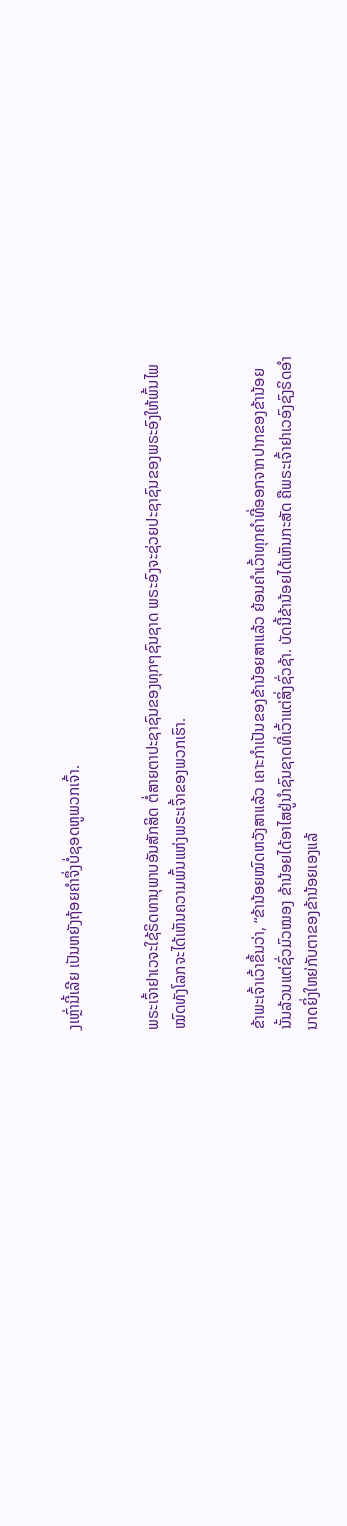ງເຫຼົ່ານີ້ເລີຍ ເປັນຫຍັງຖ້ອຍຄຳຈຶ່ງບໍ່ຊອດຫູພວກເຈົ້າ.


ພຣະເຈົ້າຢາເວຈະໃຊ້ຣິດທານຸພາບອັນສັກສິດ ຕໍ່ສາຍຕາປະຊາຊົນຂອງທຸກໆຊົນຊາດ ພຣະອົງຈະຊ່ວຍປະຊາຊົນຂອງພຣະອົງໃຫ້ພົ້ນໄພ ໝົດທັງໂລກຈະໄດ້ເຫັນຄວາມພົ້ນແຫ່ງພຣະເຈົ້າຂອງພວກເຮົາ.


ຂ້າພະເຈົ້າເວົ້າຂຶ້ນວ່າ, “ຂ້ານ້ອຍໝົດຫວັງສາແລ້ວ ເຄາະກຳເປັນຂອງຂ້ານ້ອຍສາແລ້ວ ຍ້ອນຄຳເວົ້າທຸກຄຳທີ່ອອກຈາກປາກຂອງຂ້ານ້ອຍນັ້ນລ້ວນແຕ່ຊົ່ວມົວໝອງ ຂ້ານ້ອຍໄດ້ອາໄສຢູ່ນຳຊົນຊາດທີ່ເວົ້າແຕ່ສິ່ງຊົ່ວຊ້າ. ບັດນີ້ຂ້ານ້ອຍໄດ້ເຫັນກະສັດ ຄືພຣະເຈົ້າຢາເວອົງຊົງຣິດອຳນາດຍິ່ງໃຫຍ່ກັບຕາຂອງຂ້ານ້ອຍເອງແລ້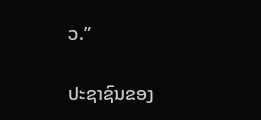ວ.”


ປະຊາຊົນຂອງ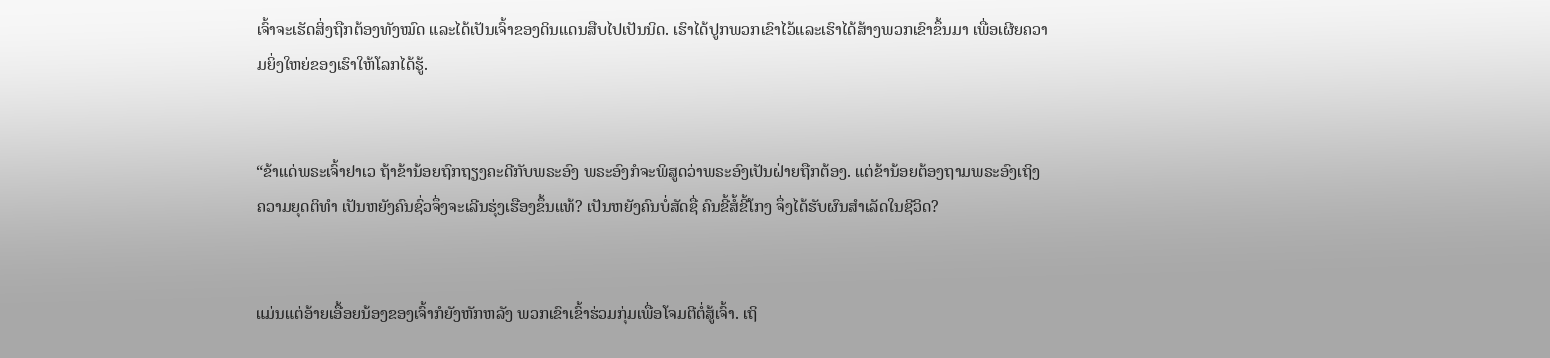ເຈົ້າຈະເຮັດສິ່ງຖືກຕ້ອງທັງໝົດ ແລະໄດ້ເປັນເຈົ້າຂອງດິນແດນສືບໄປເປັນນິດ. ເຮົາໄດ້ປູກພວກເຂົາໄວ້ແລະເຮົາໄດ້ສ້າງພວກເຂົາຂຶ້ນມາ ເພື່ອເຜີຍຄວາມຍິ່ງໃຫຍ່ຂອງເຮົາໃຫ້ໂລກໄດ້ຮູ້.


“ຂ້າແດ່ພຣະເຈົ້າຢາເວ ຖ້າຂ້ານ້ອຍຖົກຖຽງຄະດີກັບພຣະອົງ ພຣະອົງກໍຈະພິສູດວ່າພຣະອົງເປັນຝ່າຍຖືກຕ້ອງ. ແຕ່ຂ້ານ້ອຍຕ້ອງຖາມພຣະອົງເຖິງຄວາມຍຸດຕິທຳ ເປັນຫຍັງຄົນຊົ່ວຈຶ່ງຈະເລີນຮຸ່ງເຮືອງຂຶ້ນແທ້? ເປັນຫຍັງຄົນບໍ່ສັດຊື່ ຄົນຂີ້ສໍ້ຂີ້ໂກງ ຈຶ່ງໄດ້ຮັບຜົນສຳເລັດໃນຊີວິດ?


ແມ່ນແຕ່ອ້າຍເອື້ອຍນ້ອງຂອງເຈົ້າກໍຍັງຫັກຫລັງ ພວກເຂົາເຂົ້າຮ່ວມກຸ່ມເພື່ອໂຈມຕີຕໍ່ສູ້ເຈົ້າ. ເຖິ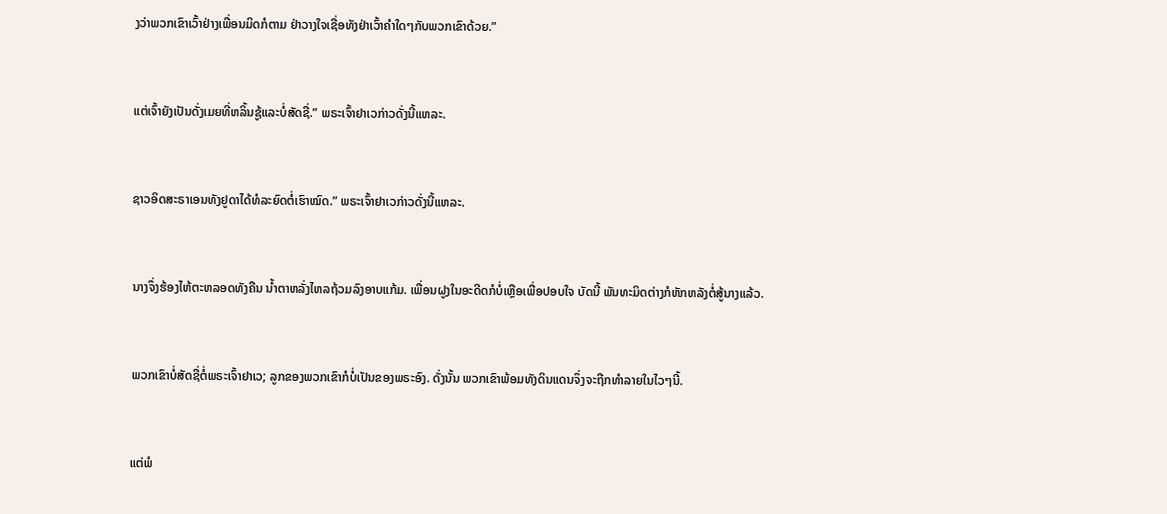ງວ່າພວກເຂົາເວົ້າຢ່າງເພື່ອນມິດກໍຕາມ ຢ່າວາງໃຈເຊື່ອທັງຢ່າເວົ້າຄຳໃດໆກັບພວກເຂົາດ້ວຍ.”


ແຕ່ເຈົ້າຍັງເປັນດັ່ງເມຍທີ່ຫລິ້ນຊູ້ແລະບໍ່ສັດຊື່.” ພຣະເຈົ້າຢາເວກ່າວດັ່ງນີ້ແຫລະ.


ຊາວອິດສະຣາເອນທັງຢູດາໄດ້ທໍລະຍົດຕໍ່ເຮົາໝົດ.” ພຣະເຈົ້າຢາເວກ່າວດັ່ງນີ້ແຫລະ.


ນາງຈຶ່ງຮ້ອງໄຫ້ຕະຫລອດທັງຄືນ ນໍ້າຕາຫລັ່ງໄຫລຖ້ວມລົງອາບແກ້ມ. ເພື່ອນຝູງໃນອະດີດກໍບໍ່ເຫຼືອເພື່ອປອບໃຈ ບັດນີ້ ພັນທະມິດຕ່າງກໍຫັກຫລັງຕໍ່ສູ້ນາງແລ້ວ.


ພວກເຂົາບໍ່ສັດຊື່ຕໍ່ພຣະເຈົ້າຢາເວ; ລູກຂອງພວກເຂົາກໍບໍ່ເປັນຂອງພຣະອົງ. ດັ່ງນັ້ນ ພວກເຂົາພ້ອມທັງດິນແດນຈຶ່ງຈະຖືກທຳລາຍໃນໄວໆນີ້.


ແຕ່ພໍ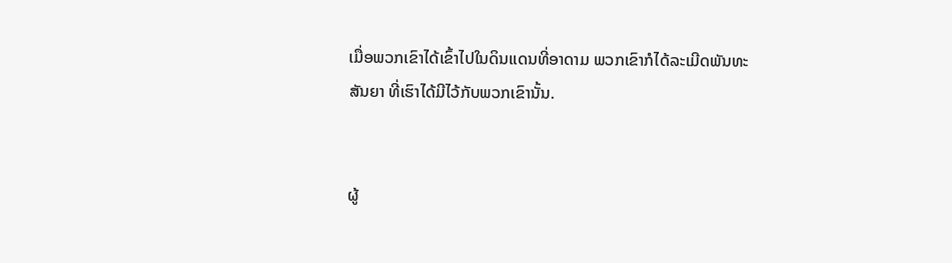ເມື່ອພວກເຂົາໄດ້ເຂົ້າໄປໃນດິນແດນທີ່ອາດາມ ພວກເຂົາກໍໄດ້ລະເມີດພັນທະສັນຍາ ທີ່ເຮົາໄດ້ມີໄວ້ກັບພວກເຂົານັ້ນ.


ຜູ້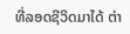ທີ່ລອດຊີວິດມາໄດ້ ຕ່າ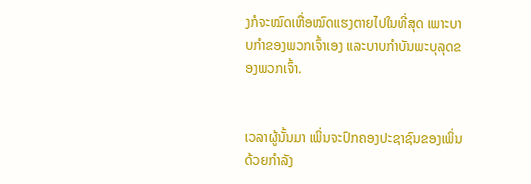ງກໍຈະໝົດເຫື່ອໝົດແຮງຕາຍໄປໃນທີ່ສຸດ ເພາະບາບກຳຂອງພວກເຈົ້າເອງ ແລະບາບກຳບັນພະບຸລຸດຂອງພວກເຈົ້າ.


ເວລາຜູ້ນັ້ນມາ ເພິ່ນຈະປົກຄອງປະຊາຊົນຂອງເພິ່ນດ້ວຍກຳລັງ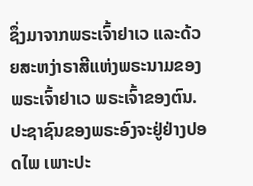ຊຶ່ງມາຈາກພຣະເຈົ້າຢາເວ ແລະດ້ວຍສະຫງ່າຣາສີແຫ່ງພຣະນາມຂອງພຣະເຈົ້າຢາເວ ພຣະເຈົ້າຂອງຕົນ. ປະຊາຊົນຂອງພຣະອົງຈະຢູ່ຢ່າງປອດໄພ ເພາະປະ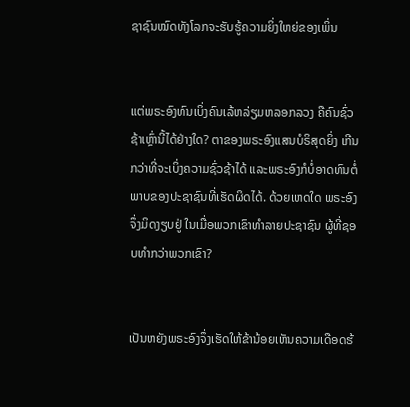ຊາຊົນໝົດທັງໂລກຈະຮັບຮູ້ຄວາມຍິ່ງໃຫຍ່ຂອງເພິ່ນ


ແຕ່ພຣະອົງທົນເບິ່ງຄົນເລ້ຫລ່ຽມຫລອກລວງ ຄືຄົນຊົ່ວຊ້າເຫຼົ່ານີ້ໄດ້ຢ່າງໃດ? ຕາຂອງພຣະອົງແສນບໍຣິສຸດຍິ່ງ ເກີນກວ່າທີ່ຈະເບິ່ງຄວາມຊົ່ວຊ້າໄດ້ ແລະພຣະອົງກໍບໍ່ອາດທົນຕໍ່ພາບຂອງປະຊາຊົນທີ່ເຮັດຜິດໄດ້. ດ້ວຍເຫດໃດ ພຣະອົງຈຶ່ງມິດງຽບຢູ່ ໃນເມື່ອພວກເຂົາທຳລາຍປະຊາຊົນ ຜູ້ທີ່ຊອບທຳກວ່າພວກເຂົາ?


ເປັນຫຍັງພຣະອົງຈຶ່ງເຮັດໃຫ້ຂ້ານ້ອຍເຫັນຄວາມເດືອດຮ້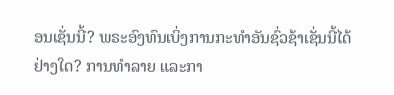ອນເຊັ່ນນີ້? ພຣະອົງທົນເບິ່ງການກະທຳອັນຊົ່ວຊ້າເຊັ່ນນີ້ໄດ້ຢ່າງໃດ? ການທຳລາຍ ແລະກາ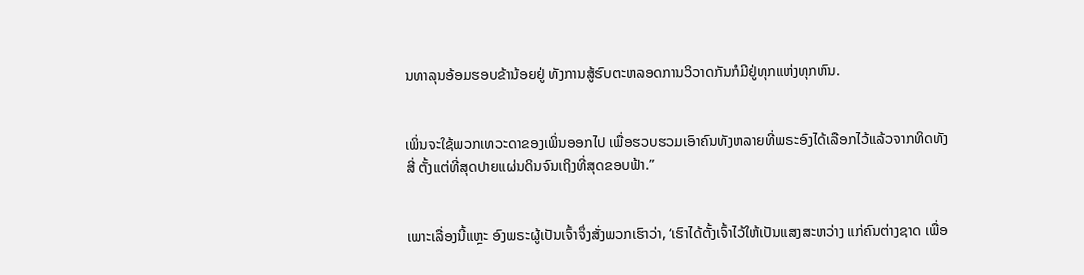ນທາລຸນອ້ອມຮອບຂ້ານ້ອຍຢູ່ ທັງການສູ້ຮົບຕະຫລອດການວິວາດກັນກໍມີຢູ່ທຸກແຫ່ງທຸກຫົນ.


ເພິ່ນຈະໃຊ້ພວກເທວະດາຂອງເພິ່ນອອກໄປ ເພື່ອຮວບຮວມເອົາຄົນທັງຫລາຍທີ່ພຣະອົງໄດ້ເລືອກໄວ້ແລ້ວຈາກທິດທັງສີ່ ຕັ້ງແຕ່ທີ່ສຸດປາຍແຜ່ນດິນຈົນເຖິງທີ່ສຸດຂອບຟ້າ.”


ເພາະເລື່ອງນີ້ແຫຼະ ອົງພຣະຜູ້ເປັນເຈົ້າຈຶ່ງສັ່ງພວກເຮົາວ່າ, ‘ເຮົາໄດ້ຕັ້ງເຈົ້າໄວ້ໃຫ້ເປັນແສງສະຫວ່າງ ແກ່ຄົນຕ່າງຊາດ ເພື່ອ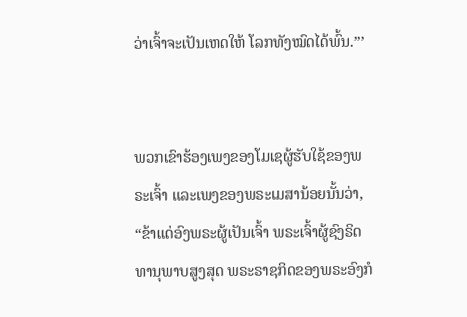ວ່າເຈົ້າຈະເປັນເຫດໃຫ້ ໂລກທັງໝົດໄດ້ພົ້ນ.”’


ພວກເຂົາຮ້ອງເພງຂອງໂມເຊຜູ້ຮັບໃຊ້ຂອງພຣະເຈົ້າ ແລະເພງຂອງພຣະເມສານ້ອຍນັ້ນວ່າ, “ຂ້າແດ່ອົງພຣະຜູ້ເປັນເຈົ້າ ພຣະເຈົ້າຜູ້ຊົງຣິດທານຸພາບສູງສຸດ ພຣະຣາຊກິດຂອງພຣະອົງກໍ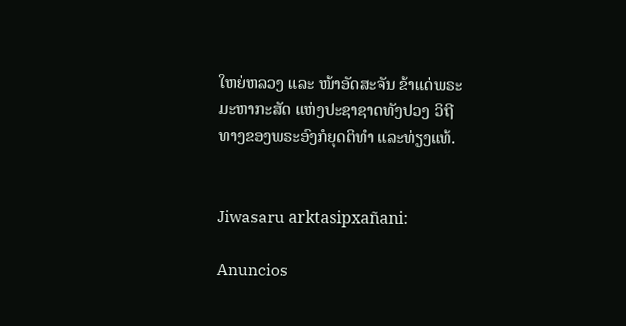ໃຫຍ່ຫລວງ ແລະ ໜ້າອັດສະຈັນ ຂ້າແດ່ພຣະມະຫາກະສັດ ແຫ່ງປະຊາຊາດທັງປວງ ວິຖີທາງຂອງພຣະອົງກໍຍຸດຕິທຳ ແລະທ່ຽງແທ້.


Jiwasaru arktasipxañani:

Anuncios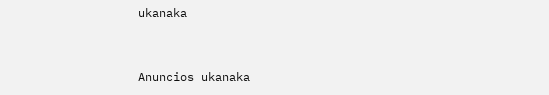ukanaka


Anuncios ukanaka